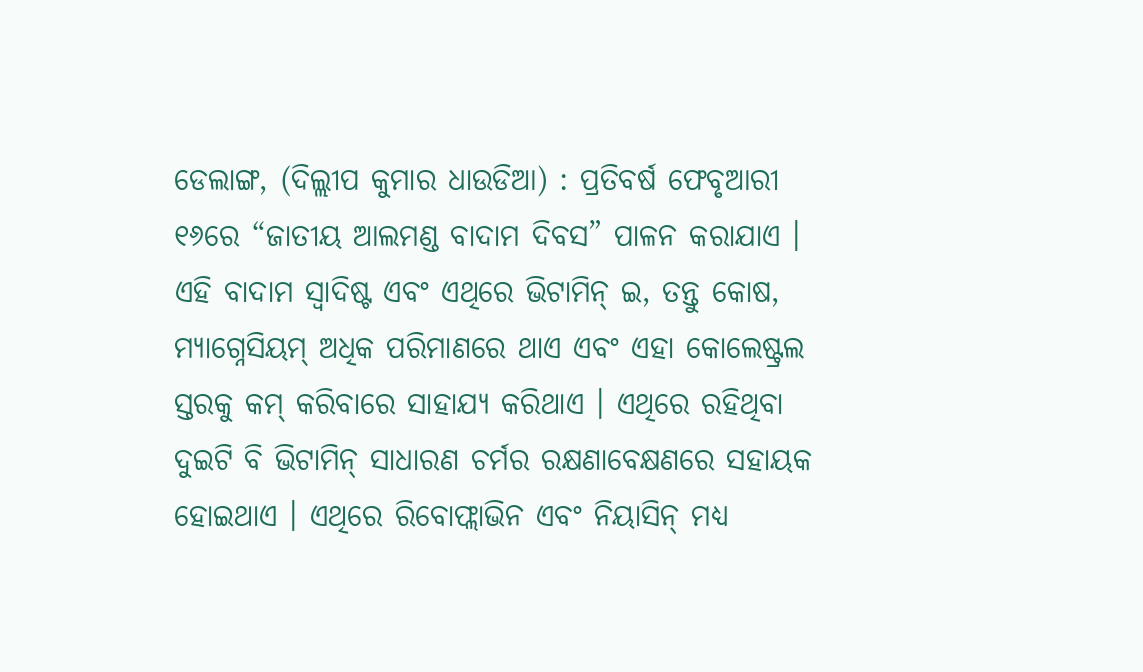ଡେଲାଙ୍ଗ, (ଦିଲ୍ଲୀପ କୁମାର ଧାଉଡିଆ) : ପ୍ରତିବର୍ଷ ଫେବୃଆରୀ ୧୬ରେ “ଜାତୀୟ ଆଲମଣ୍ଡ ବାଦାମ ଦିବସ” ପାଳନ କରାଯାଏ । ଏହି ବାଦାମ ସ୍ୱାଦିଷ୍ଟ ଏବଂ ଏଥିରେ ଭିଟାମିନ୍ ଇ, ତନ୍ତୁ କୋଷ, ମ୍ୟାଗ୍ନେସିୟମ୍ ଅଧିକ ପରିମାଣରେ ଥାଏ ଏବଂ ଏହା କୋଲେଷ୍ଟ୍ରଲ ସ୍ତରକୁ କମ୍ କରିବାରେ ସାହାଯ୍ୟ କରିଥାଏ । ଏଥିରେ ରହିଥିବା ଦୁଇଟି ବି ଭିଟାମିନ୍ ସାଧାରଣ ଚର୍ମର ରକ୍ଷଣାବେକ୍ଷଣରେ ସହାୟକ ହୋଇଥାଏ । ଏଥିରେ ରିବୋଫ୍ଲାଭିନ ଏବଂ ନିୟାସିନ୍ ମଧ୍ୟ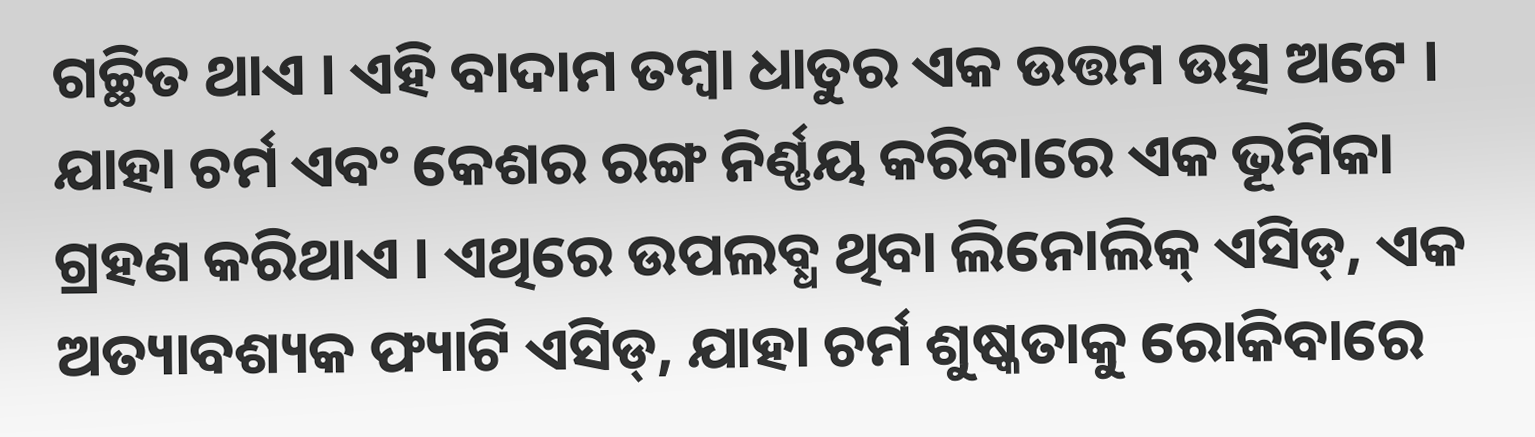ଗଚ୍ଛିତ ଥାଏ । ଏହି ବାଦାମ ତମ୍ବା ଧାତୁର ଏକ ଉତ୍ତମ ଉତ୍ସ ଅଟେ । ଯାହା ଚର୍ମ ଏବଂ କେଶର ରଙ୍ଗ ନିର୍ଣ୍ଣୟ କରିବାରେ ଏକ ଭୂମିକା ଗ୍ରହଣ କରିଥାଏ । ଏଥିରେ ଉପଲବ୍ଧ ଥିବା ଲିନୋଲିକ୍ ଏସିଡ୍, ଏକ ଅତ୍ୟାବଶ୍ୟକ ଫ୍ୟାଟି ଏସିଡ୍, ଯାହା ଚର୍ମ ଶୁଷ୍କତାକୁ ରୋକିବାରେ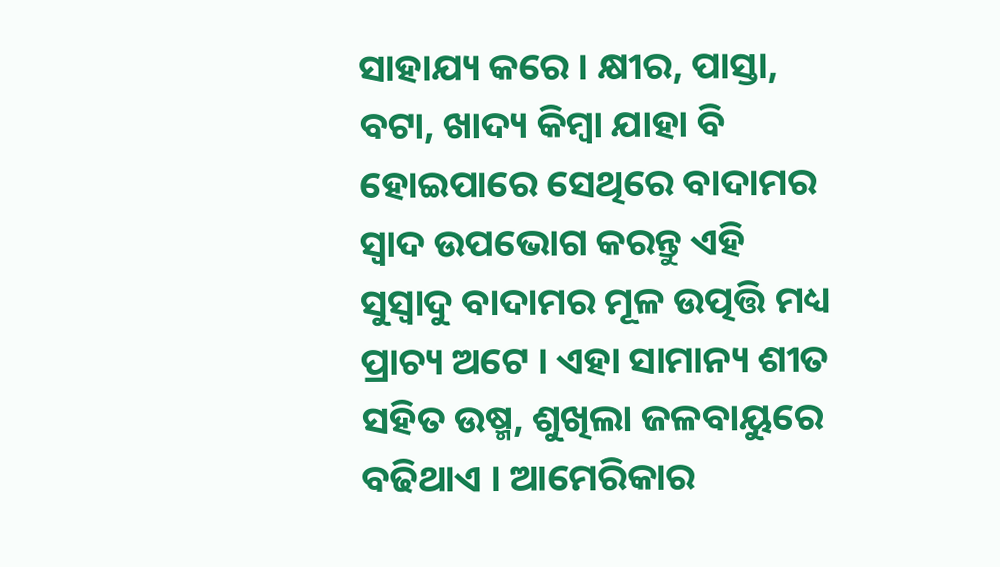ସାହାଯ୍ୟ କରେ । କ୍ଷୀର, ପାସ୍ତା, ବଟା, ଖାଦ୍ୟ କିମ୍ବା ଯାହା ବି ହୋଇପାରେ ସେଥିରେ ବାଦାମର ସ୍ୱାଦ ଉପଭୋଗ କରନ୍ତୁ ଏହି ସୁସ୍ୱାଦୁ ବାଦାମର ମୂଳ ଉତ୍ପତ୍ତି ମଧ୍ୟ ପ୍ରାଚ୍ୟ ଅଟେ । ଏହା ସାମାନ୍ୟ ଶୀତ ସହିତ ଉଷ୍ମ, ଶୁଖିଲା ଜଳବାୟୁରେ ବଢିଥାଏ । ଆମେରିକାର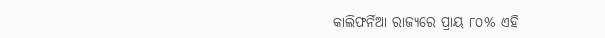କାଲିଫର୍ନିଆ ରାଜ୍ୟରେ ପ୍ରାୟ ୮୦% ଏହି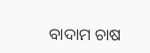ବାଦାମ ଚାଷ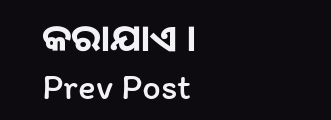କରାଯାଏ ।
Prev Post